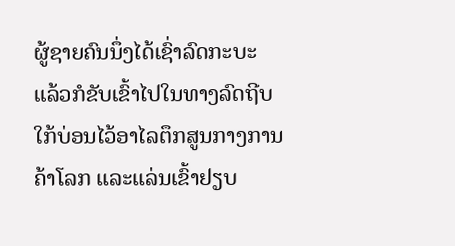ຜູ້ຊາຍຄົນນຶ່ງໄດ້ເຊົ່າລົດກະບະ ແລ້ວກໍຂັບເຂົ້າໄປໃນທາງລົດຖີບ ໃກ້ບ່ອນໄວ້ອາໄລຕຶກສູນກາງການຄ້າໂລກ ແລະແລ່ນເຂົ້າຢຽບ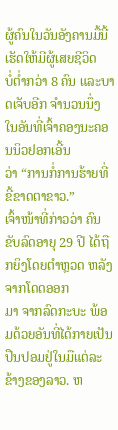ຜູ້ຄົນໃນວັນອັງຄານມື້ນີ້ ເຮັດໃຫ້ມີຜູ້ເສຍຊີວິດ
ບໍ່ຕ່ຳກວ່າ 8 ຄົນ ແລະບາດເຈັບອີກ ຈຳນວນນຶ່ງ ໃນອັນທີ່ເຈົ້າຄອງນະຄອນນິວຢອກເອີ້ນ
ວ່າ “ການກໍ່ການຮ້າຍທີ່ຂີ້ຂາດຕາຂາວ.”
ເຈົ້າໜ້າທີ່ກ່າວວ່າ ຄົນຂັບລົດອາຍຸ 29 ປີ ໄດ້ຖືກຍິງໂດຍຕຳຫຼວດ ຫລັງຈາກໂດດອອກ
ມາ ຈາກລົດກະບະ ພ້ອມດ້ວຍອັນທີ່ໄດ້ກາຍເປັນປືນປອມຢູ່ໃນມືແຕ່ລະຂ້າງຂອງລາວ. ຫ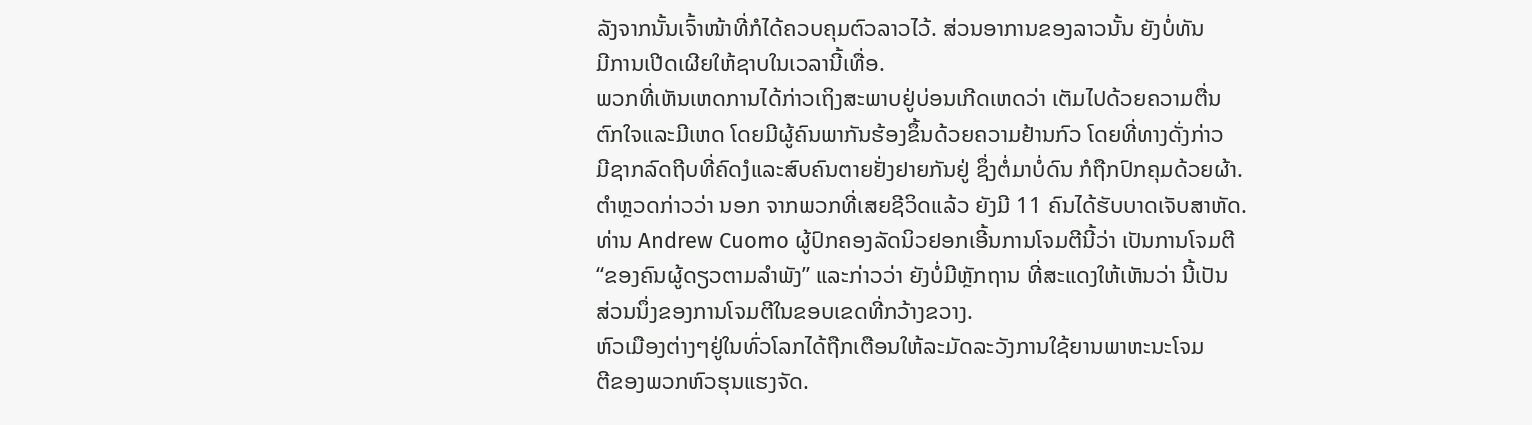ລັງຈາກນັ້ນເຈົ້າໜ້າທີ່ກໍໄດ້ຄວບຄຸມຕົວລາວໄວ້. ສ່ວນອາການຂອງລາວນັ້ນ ຍັງບໍ່ທັນ
ມີການເປີດເຜີຍໃຫ້ຊາບໃນເວລານີ້ເທື່ອ.
ພວກທີ່ເຫັນເຫດການໄດ້ກ່າວເຖິງສະພາບຢູ່ບ່ອນເກີດເຫດວ່າ ເຕັມໄປດ້ວຍຄວາມຕື່ນ
ຕົກໃຈແລະມີເຫດ ໂດຍມີຜູ້ຄົນພາກັນຮ້ອງຂຶ້ນດ້ວຍຄວາມຢ້ານກົວ ໂດຍທີ່ທາງດັ່ງກ່າວ
ມີຊາກລົດຖີບທີ່ຄົດງໍແລະສົບຄົນຕາຍຢັ່ງຢາຍກັນຢູ່ ຊຶ່ງຕໍ່ມາບໍ່ດົນ ກໍຖືກປົກຄຸມດ້ວຍຜ້າ.
ຕໍາຫຼວດກ່າວວ່າ ນອກ ຈາກພວກທີ່ເສຍຊີວິດແລ້ວ ຍັງມີ 11 ຄົນໄດ້ຮັບບາດເຈັບສາຫັດ.
ທ່ານ Andrew Cuomo ຜູ້ປົກຄອງລັດນິວຢອກເອີ້ນການໂຈມຕີນີ້ວ່າ ເປັນການໂຈມຕີ
“ຂອງຄົນຜູ້ດຽວຕາມລຳພັງ” ແລະກ່າວວ່າ ຍັງບໍ່ມີຫຼັກຖານ ທີ່ສະແດງໃຫ້ເຫັນວ່າ ນີ້ເປັນ
ສ່ວນນຶ່ງຂອງການໂຈມຕີໃນຂອບເຂດທີ່ກວ້າງຂວາງ.
ຫົວເມືອງຕ່າງໆຢູ່ໃນທົ່ວໂລກໄດ້ຖືກເຕືອນໃຫ້ລະມັດລະວັງການໃຊ້ຍານພາຫະນະໂຈມ
ຕີຂອງພວກຫົວຮຸນແຮງຈັດ.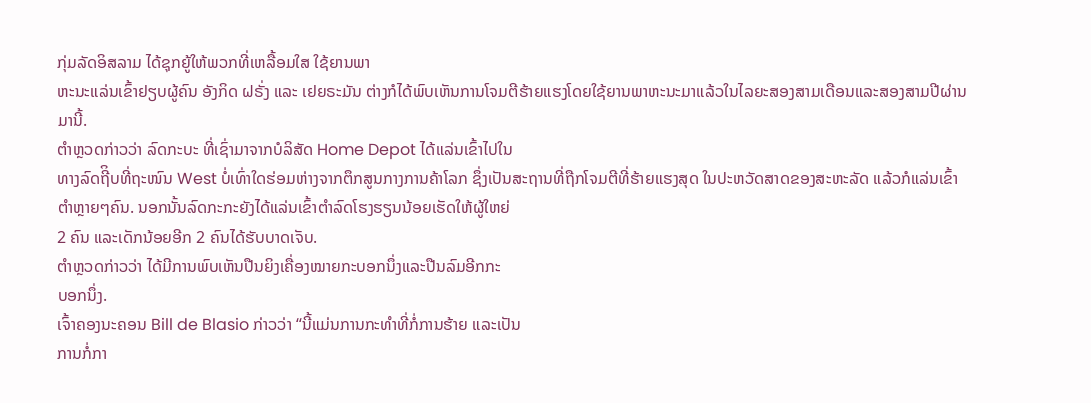ກຸ່ມລັດອິສລາມ ໄດ້ຊຸກຍູ້ໃຫ້ພວກທີ່ເຫລື້ອມໃສ ໃຊ້ຍານພາ
ຫະນະແລ່ນເຂົ້າຢຽບຜູ້ຄົນ ອັງກິດ ຝຣັ່ງ ແລະ ເຢຍຣະມັນ ຕ່າງກໍໄດ້ພົບເຫັນການໂຈມຕີຮ້າຍແຮງໂດຍໃຊ້ຍານພາຫະນະມາແລ້ວໃນໄລຍະສອງສາມເດືອນແລະສອງສາມປີຜ່ານ
ມານີ້.
ຕຳຫຼວດກ່າວວ່າ ລົດກະບະ ທີ່ເຊົ່າມາຈາກບໍລິສັດ Home Depot ໄດ້ແລ່ນເຂົ້າໄປໃນ
ທາງລົດຖີິບທີ່ຖະໜົນ West ບໍ່ເທົ່າໃດຮ່ອມຫ່າງຈາກຕຶກສູນກາງການຄ້າໂລກ ຊຶ່ງເປັນສະຖານທີ່ຖືກໂຈມຕີທີ່ຮ້າຍແຮງສຸດ ໃນປະຫວັດສາດຂອງສະຫະລັດ ແລ້ວກໍແລ່ນເຂົ້າ
ຕຳຫຼາຍໆຄົນ. ນອກນັ້ນລົດກະກະຍັງໄດ້ແລ່ນເຂົ້າຕຳລົດໂຮງຮຽນນ້ອຍເຮັດໃຫ້ຜູ້ໃຫຍ່
2 ຄົນ ແລະເດັກນ້ອຍອີກ 2 ຄົນໄດ້ຮັບບາດເຈັບ.
ຕຳຫຼວດກ່າວວ່າ ໄດ້ມີການພົບເຫັນປືນຍິງເຄື່ອງໝາຍກະບອກນຶ່ງແລະປືນລົມອີກກະ
ບອກນຶ່ງ.
ເຈົ້າຄອງນະຄອນ Bill de Blasio ກ່າວວ່າ “ນີ້ແມ່ນການກະທໍາທີ່ກໍ່ການຮ້າຍ ແລະເປັນ
ການກໍ່ກາ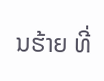ນຮ້າຍ ທີ່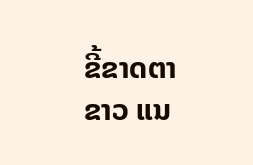ຂີ້ຂາດຕາຂາວ ແນ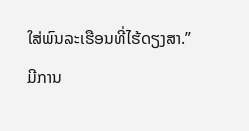ໃສ່ພົນລະເຮືອນທີ່ໄຮ້ດຽງສາ.”
ມີການ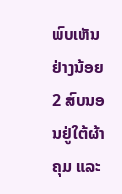ພົບເຫັນຢ່າງນ້ອຍ 2 ສົບນອນຢູ່ໃຕ້ຜ້າຄຸມ ແລະ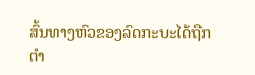ສົ້ນທາງຫົວຂອງລົດກະບະໄດ້ຖືກ
ຕຳ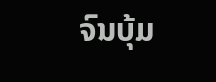ຈົນບຸ້ມ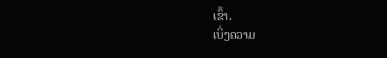ເຂົ້າ.
ເບິ່ງຄວາມ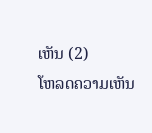ເຫັນ (2)
ໂຫລດຄວາມເຫັນ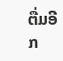ຕື່ມອີກ